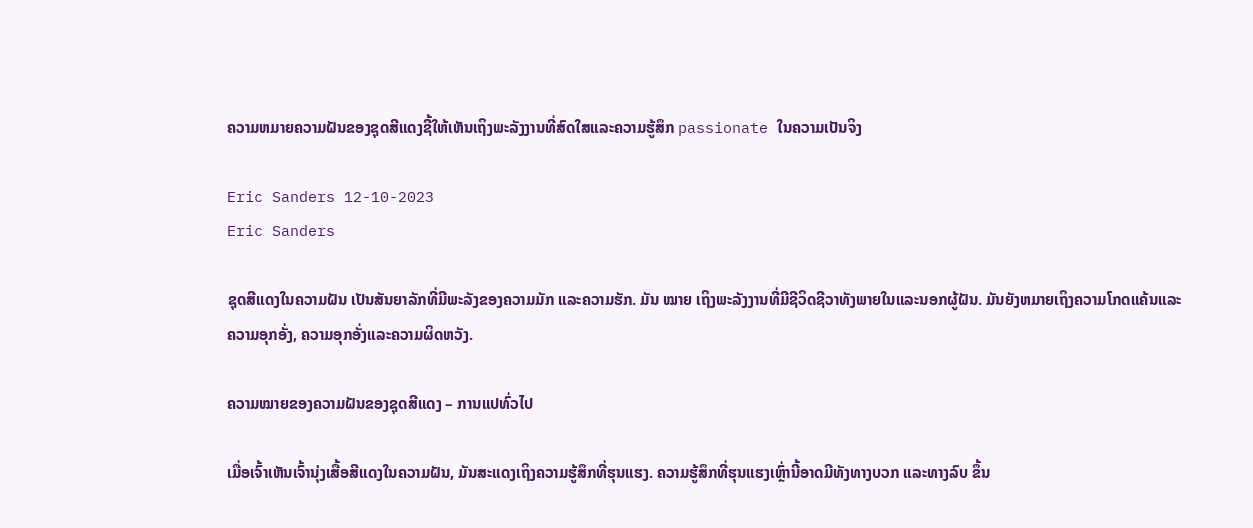ຄວາມຫມາຍຄວາມຝັນຂອງຊຸດສີແດງຊີ້ໃຫ້ເຫັນເຖິງພະລັງງານທີ່ສົດໃສແລະຄວາມຮູ້ສຶກ passionate ໃນຄວາມເປັນຈິງ

Eric Sanders 12-10-2023
Eric Sanders

ຊຸດສີແດງໃນຄວາມຝັນ ເປັນສັນຍາລັກທີ່ມີພະລັງຂອງຄວາມມັກ ແລະຄວາມຮັກ. ມັນ ໝາຍ ເຖິງພະລັງງານທີ່ມີຊີວິດຊີວາທັງພາຍໃນແລະນອກຜູ້ຝັນ. ມັນຍັງຫມາຍເຖິງຄວາມໂກດແຄ້ນແລະຄວາມອຸກອັ່ງ, ຄວາມອຸກອັ່ງແລະຄວາມຜິດຫວັງ.

ຄວາມໝາຍຂອງຄວາມຝັນຂອງຊຸດສີແດງ – ການແປທົ່ວໄປ

ເມື່ອເຈົ້າເຫັນເຈົ້ານຸ່ງເສື້ອສີແດງໃນຄວາມຝັນ, ມັນສະແດງເຖິງຄວາມຮູ້ສຶກທີ່ຮຸນແຮງ. ຄວາມຮູ້ສຶກທີ່ຮຸນແຮງເຫຼົ່ານີ້ອາດມີທັງທາງບວກ ແລະທາງລົບ ຂຶ້ນ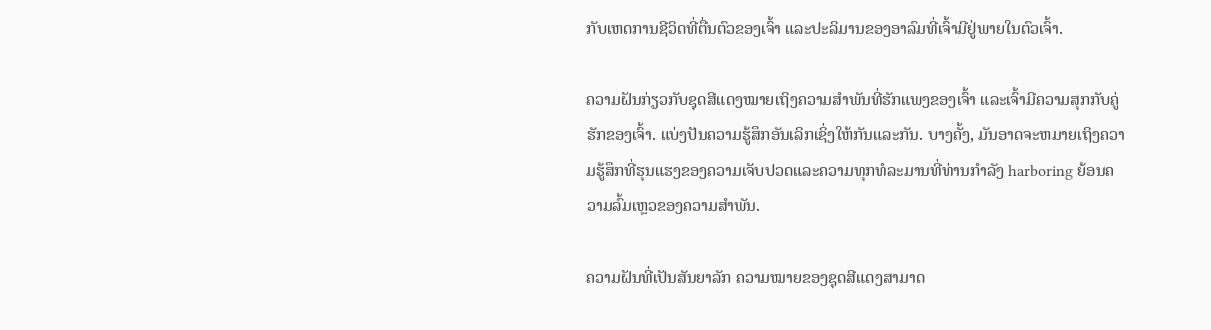ກັບເຫດການຊີວິດທີ່ຕື່ນຕົວຂອງເຈົ້າ ແລະປະລິມານຂອງອາລົມທີ່ເຈົ້າມີຢູ່ພາຍໃນຕົວເຈົ້າ.

ຄວາມຝັນກ່ຽວກັບຊຸດສີແດງໝາຍເຖິງຄວາມສຳພັນທີ່ຮັກແພງຂອງເຈົ້າ ແລະເຈົ້າມີຄວາມສຸກກັບຄູ່ຮັກຂອງເຈົ້າ. ແບ່ງປັນຄວາມຮູ້ສຶກອັນເລິກເຊິ່ງໃຫ້ກັນແລະກັນ. ບາງຄັ້ງ, ມັນອາດຈະຫມາຍເຖິງຄວາມຮູ້ສຶກທີ່ຮຸນແຮງຂອງຄວາມເຈັບປວດແລະຄວາມທຸກທໍລະມານທີ່ທ່ານກໍາລັງ harboring ຍ້ອນຄວາມລົ້ມເຫຼວຂອງຄວາມສໍາພັນ.

ຄວາມຝັນທີ່ເປັນສັນຍາລັກ ຄວາມໝາຍຂອງຊຸດສີແດງສາມາດ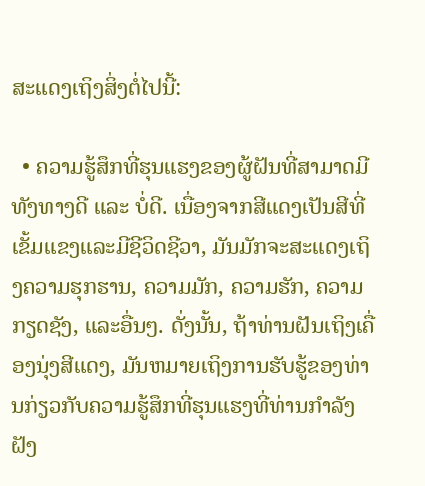ສະແດງເຖິງສິ່ງຕໍ່ໄປນີ້:

  • ຄວາມຮູ້ສຶກທີ່ຮຸນແຮງຂອງຜູ້ຝັນທີ່ສາມາດມີທັງທາງດີ ແລະ ບໍ່ດີ. ເນື່ອງຈາກສີແດງເປັນສີທີ່ເຂັ້ມແຂງແລະມີຊີວິດຊີວາ, ມັນມັກຈະສະແດງເຖິງຄວາມຮຸກຮານ, ຄວາມມັກ, ຄວາມຮັກ, ຄວາມກຽດຊັງ, ແລະອື່ນໆ. ດັ່ງນັ້ນ, ຖ້າທ່ານຝັນເຖິງເຄື່ອງນຸ່ງສີແດງ, ມັນຫມາຍເຖິງການຮັບຮູ້ຂອງທ່ານກ່ຽວກັບຄວາມຮູ້ສຶກທີ່ຮຸນແຮງທີ່ທ່ານກໍາລັງຝັງ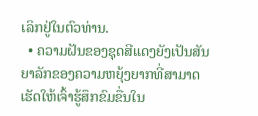ເລິກຢູ່ໃນຕົວທ່ານ.
  • ຄວາມຝັນຂອງຊຸດສີແດງຍັງເປັນສັນຍາລັກຂອງຄວາມຫຍຸ້ງຍາກທີ່ສາມາດເຮັດໃຫ້ເຈົ້າຮູ້ສຶກຂົມຂື່ນໃນ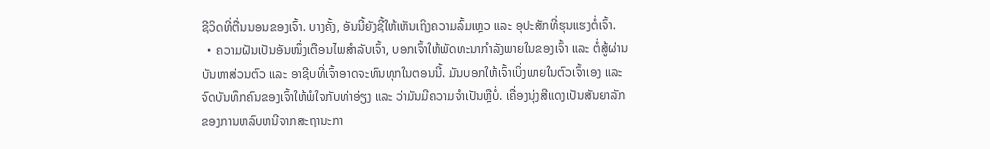ຊີວິດທີ່ຕື່ນນອນຂອງເຈົ້າ. ບາງຄັ້ງ, ອັນນີ້ຍັງຊີ້ໃຫ້ເຫັນເຖິງຄວາມລົ້ມເຫຼວ ແລະ ອຸປະສັກທີ່ຮຸນແຮງຕໍ່ເຈົ້າ.
  • ຄວາມຝັນເປັນອັນໜຶ່ງເຕືອນໄພສຳລັບເຈົ້າ, ບອກເຈົ້າໃຫ້ພັດທະນາກຳລັງພາຍໃນຂອງເຈົ້າ ແລະ ຕໍ່ສູ້ຜ່ານບັນຫາສ່ວນຕົວ ແລະ ອາຊີບທີ່ເຈົ້າອາດຈະທົນທຸກໃນຕອນນີ້. ມັນບອກໃຫ້ເຈົ້າເບິ່ງພາຍໃນຕົວເຈົ້າເອງ ແລະ ຈົດບັນທຶກຄົນຂອງເຈົ້າໃຫ້ພໍໃຈກັບທ່າອ່ຽງ ແລະ ວ່າມັນມີຄວາມຈຳເປັນຫຼືບໍ່. ເຄື່ອງນຸ່ງສີແດງເປັນສັນຍາລັກຂອງການຫລົບຫນີຈາກສະຖານະກາ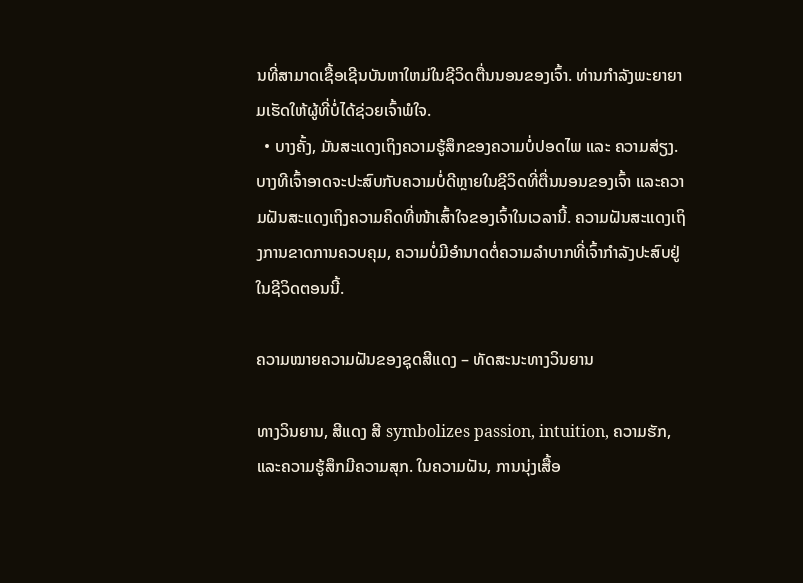ນທີ່ສາມາດເຊື້ອເຊີນບັນຫາໃຫມ່ໃນຊີວິດຕື່ນນອນຂອງເຈົ້າ. ທ່ານກຳລັງພະຍາຍາມເຮັດໃຫ້ຜູ້ທີ່ບໍ່ໄດ້ຊ່ວຍເຈົ້າພໍໃຈ.
  • ບາງຄັ້ງ, ມັນສະແດງເຖິງຄວາມຮູ້ສຶກຂອງຄວາມບໍ່ປອດໄພ ແລະ ຄວາມສ່ຽງ. ບາງທີເຈົ້າອາດຈະປະສົບກັບຄວາມບໍ່ດີຫຼາຍໃນຊີວິດທີ່ຕື່ນນອນຂອງເຈົ້າ ແລະຄວາມຝັນສະແດງເຖິງຄວາມຄິດທີ່ໜ້າເສົ້າໃຈຂອງເຈົ້າໃນເວລານີ້. ຄວາມຝັນສະແດງເຖິງການຂາດການຄວບຄຸມ, ຄວາມບໍ່ມີອຳນາດຕໍ່ຄວາມລຳບາກທີ່ເຈົ້າກຳລັງປະສົບຢູ່ໃນຊີວິດຕອນນີ້.

ຄວາມໝາຍຄວາມຝັນຂອງຊຸດສີແດງ – ທັດສະນະທາງວິນຍານ

ທາງວິນຍານ, ສີແດງ ສີ symbolizes passion, intuition, ຄວາມຮັກ, ແລະຄວາມຮູ້ສຶກມີຄວາມສຸກ. ໃນຄວາມຝັນ, ການນຸ່ງເສື້ອ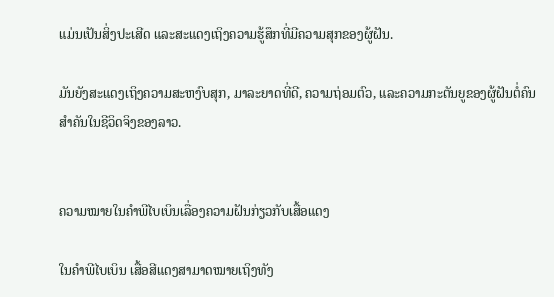ແມ່ນເປັນສິ່ງປະເສີດ ແລະສະແດງເຖິງຄວາມຮູ້ສຶກທີ່ມີຄວາມສຸກຂອງຜູ້ຝັນ.

ມັນຍັງສະແດງເຖິງຄວາມສະຫງົບສຸກ, ມາລະຍາດທີ່ດີ, ຄວາມຖ່ອມຕົວ, ແລະຄວາມກະຕັນຍູຂອງຜູ້ຝັນຕໍ່ຄົນສຳຄັນໃນຊີວິດຈິງຂອງລາວ.


ຄວາມໝາຍໃນຄຳພີໄບເບິນເລື່ອງຄວາມຝັນກ່ຽວກັບເສື້ອແດງ

ໃນຄຳພີໄບເບິນ ເສື້ອສີແດງສາມາດໝາຍເຖິງທັງ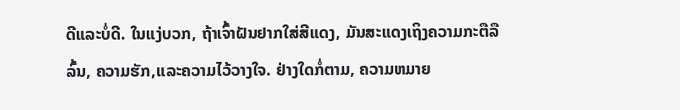ດີແລະບໍ່ດີ. ໃນແງ່ບວກ, ຖ້າເຈົ້າຝັນຢາກໃສ່ສີແດງ, ມັນສະແດງເຖິງຄວາມກະຕືລືລົ້ນ, ຄວາມຮັກ,ແລະຄວາມໄວ້ວາງໃຈ. ຢ່າງໃດກໍ່ຕາມ, ຄວາມຫມາຍ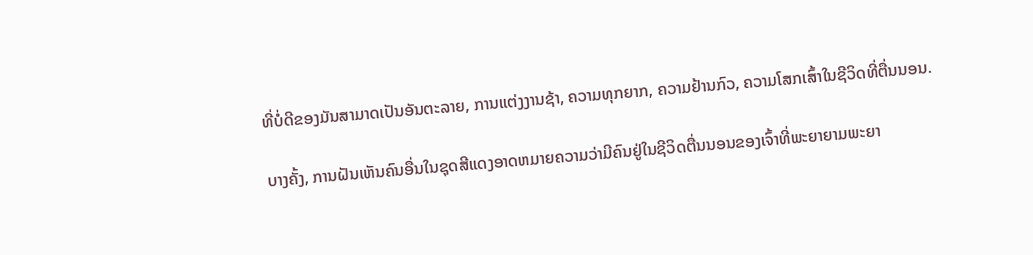ທີ່ບໍ່ດີຂອງມັນສາມາດເປັນອັນຕະລາຍ, ການແຕ່ງງານຊ້າ, ຄວາມທຸກຍາກ, ຄວາມຢ້ານກົວ, ຄວາມໂສກເສົ້າໃນຊີວິດທີ່ຕື່ນນອນ.

ບາງຄັ້ງ, ການຝັນເຫັນຄົນອື່ນໃນຊຸດສີແດງອາດຫມາຍຄວາມວ່າມີຄົນຢູ່ໃນຊີວິດຕື່ນນອນຂອງເຈົ້າທີ່ພະຍາຍາມພະຍາ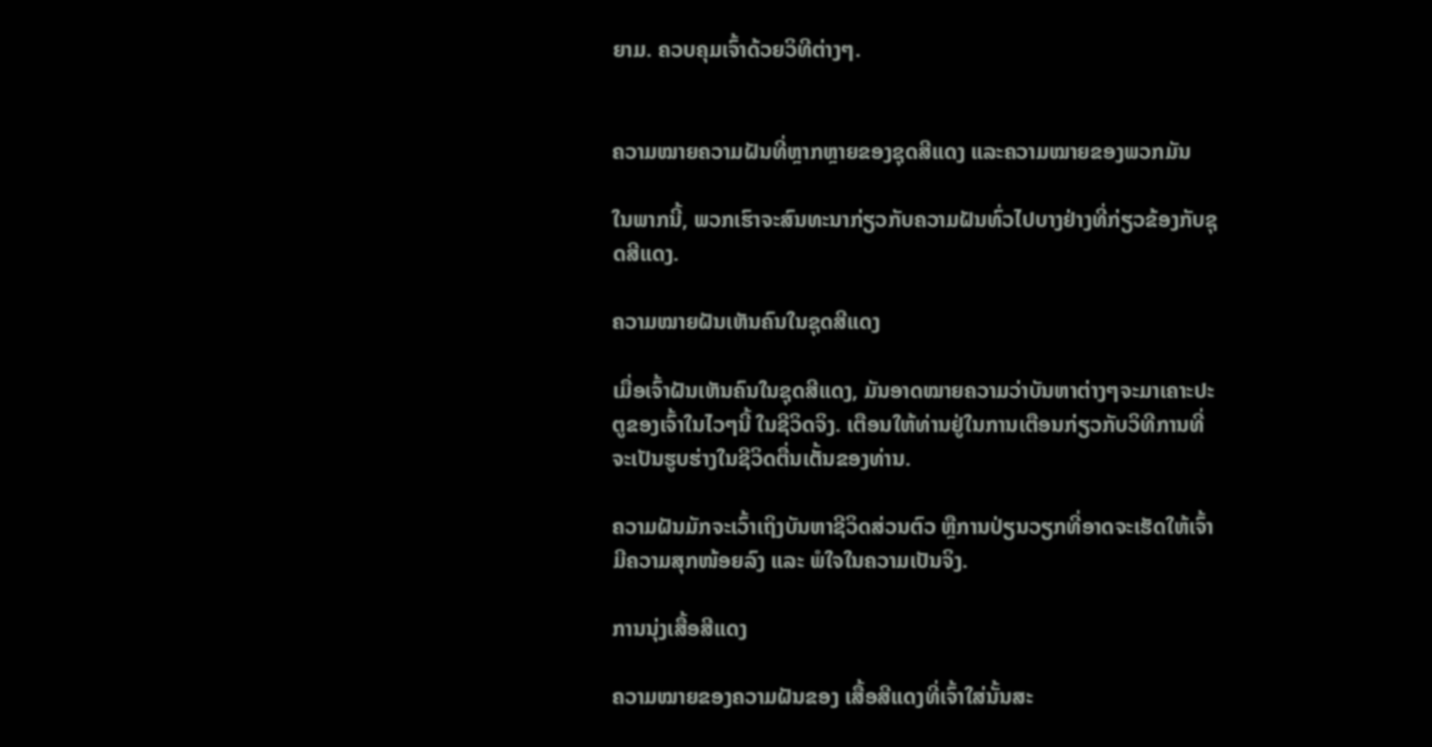ຍາມ. ຄວບຄຸມເຈົ້າດ້ວຍວິທີຕ່າງໆ.


ຄວາມໝາຍຄວາມຝັນທີ່ຫຼາກຫຼາຍຂອງຊຸດສີແດງ ແລະຄວາມໝາຍຂອງພວກມັນ

ໃນພາກນີ້, ພວກເຮົາຈະສົນທະນາກ່ຽວກັບຄວາມຝັນທົ່ວໄປບາງຢ່າງທີ່ກ່ຽວຂ້ອງກັບຊຸດສີແດງ.

ຄວາມໝາຍຝັນເຫັນຄົນໃນຊຸດສີແດງ

ເມື່ອເຈົ້າຝັນເຫັນຄົນໃນຊຸດສີແດງ, ມັນອາດໝາຍຄວາມວ່າບັນຫາຕ່າງໆຈະມາເຄາະປະຕູຂອງເຈົ້າໃນໄວໆນີ້ ໃນຊີວິດຈິງ. ເຕືອນໃຫ້ທ່ານຢູ່ໃນການເຕືອນກ່ຽວກັບວິທີການທີ່ຈະເປັນຮູບຮ່າງໃນຊີວິດຕື່ນເຕັ້ນຂອງທ່ານ.

ຄວາມຝັນມັກຈະເວົ້າເຖິງບັນຫາຊີວິດສ່ວນຕົວ ຫຼືການປ່ຽນວຽກທີ່ອາດຈະເຮັດໃຫ້ເຈົ້າມີຄວາມສຸກໜ້ອຍລົງ ແລະ ພໍໃຈໃນຄວາມເປັນຈິງ.

ການນຸ່ງເສື້ອສີແດງ

ຄວາມໝາຍຂອງຄວາມຝັນຂອງ ເສື້ອສີແດງທີ່ເຈົ້າໃສ່ນັ້ນສະ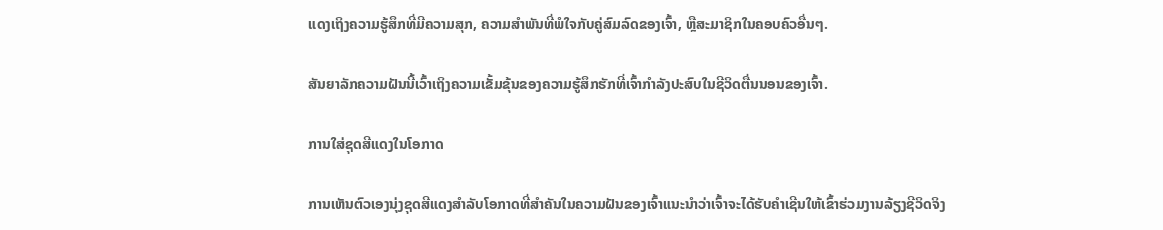ແດງເຖິງຄວາມຮູ້ສຶກທີ່ມີຄວາມສຸກ, ຄວາມສຳພັນທີ່ພໍໃຈກັບຄູ່ສົມລົດຂອງເຈົ້າ, ຫຼືສະມາຊິກໃນຄອບຄົວອື່ນໆ.

ສັນຍາລັກຄວາມຝັນນີ້ເວົ້າເຖິງຄວາມເຂັ້ມຂຸ້ນຂອງຄວາມຮູ້ສຶກຮັກທີ່ເຈົ້າກຳລັງປະສົບໃນຊີວິດຕື່ນນອນຂອງເຈົ້າ.

ການໃສ່ຊຸດສີແດງໃນໂອກາດ

ການເຫັນຕົວເອງນຸ່ງຊຸດສີແດງສໍາລັບໂອກາດທີ່ສໍາຄັນໃນຄວາມຝັນຂອງເຈົ້າແນະນໍາວ່າເຈົ້າຈະໄດ້ຮັບຄໍາເຊີນໃຫ້ເຂົ້າຮ່ວມງານລ້ຽງຊີວິດຈິງ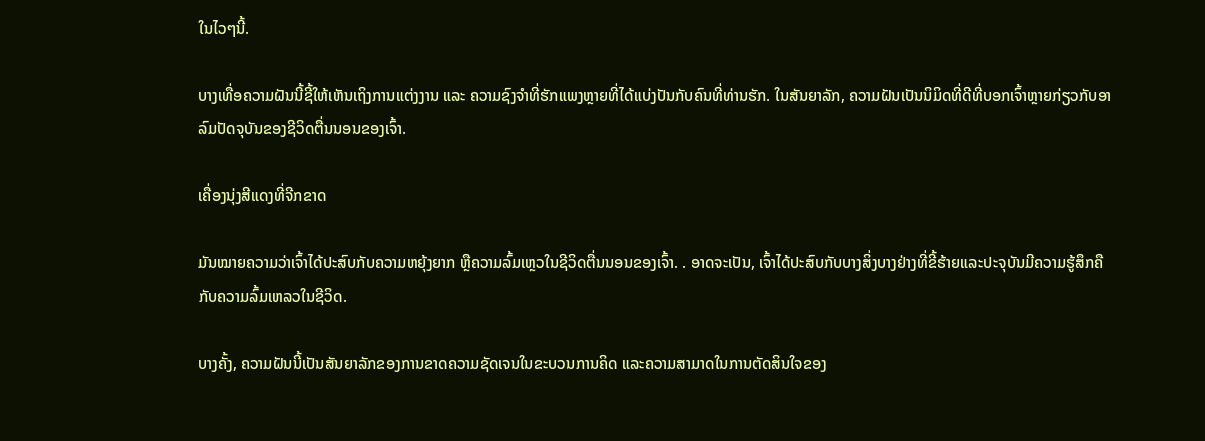ໃນໄວໆນີ້.

ບາງເທື່ອຄວາມຝັນນີ້ຊີ້ໃຫ້ເຫັນເຖິງການແຕ່ງງານ ແລະ ຄວາມຊົງຈຳທີ່ຮັກແພງຫຼາຍທີ່ໄດ້ແບ່ງປັນກັບຄົນທີ່ທ່ານຮັກ. ໃນສັນຍາລັກ, ຄວາມຝັນເປັນນິມິດທີ່ດີທີ່ບອກເຈົ້າຫຼາຍກ່ຽວກັບອາລົມປັດຈຸບັນຂອງຊີວິດຕື່ນນອນຂອງເຈົ້າ.

ເຄື່ອງນຸ່ງສີແດງທີ່ຈີກຂາດ

ມັນໝາຍຄວາມວ່າເຈົ້າໄດ້ປະສົບກັບຄວາມຫຍຸ້ງຍາກ ຫຼືຄວາມລົ້ມເຫຼວໃນຊີວິດຕື່ນນອນຂອງເຈົ້າ. . ອາດຈະເປັນ, ເຈົ້າໄດ້ປະສົບກັບບາງສິ່ງບາງຢ່າງທີ່ຂີ້ຮ້າຍແລະປະຈຸບັນມີຄວາມຮູ້ສຶກຄືກັບຄວາມລົ້ມເຫລວໃນຊີວິດ.

ບາງຄັ້ງ, ຄວາມຝັນນີ້ເປັນສັນຍາລັກຂອງການຂາດຄວາມຊັດເຈນໃນຂະບວນການຄິດ ແລະຄວາມສາມາດໃນການຕັດສິນໃຈຂອງ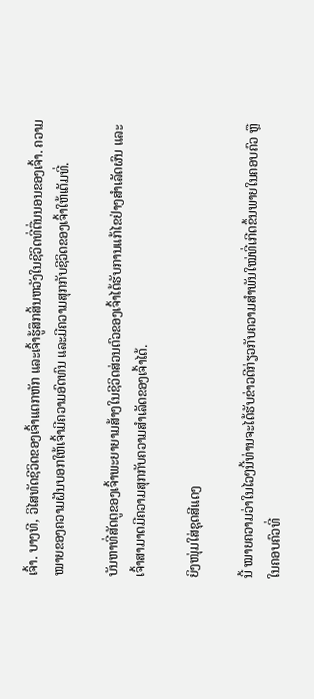ເຈົ້າ. ບາງທີ, ວິໄສທັດຊີວິດຂອງເຈົ້າແຕກຫັກ ແລະເຈົ້າຮູ້ສຶກສິ້ນຫວັງໃນຊີວິດທີ່ຕື່ນນອນຂອງເຈົ້າ. ຄວາມໝາຍຂອງຄວາມຝັນບອກໃຫ້ເຈົ້າມີຄວາມອົດທົນ ແລະມີຄວາມສຸກກັບຊີວິດຂອງເຈົ້າໃຫ້ເຕັມທີ່.

ບັນຫາທີ່ສັດຕູຂອງເຈົ້າພະຍາຍາມສ້າງໃນຊີວິດສ່ວນຕົວຂອງເຈົ້າໄດ້ຮັບການແກ້ໄຂຢ່າງສຳເລັດຜົນ ແລະ ເຈົ້າສາມາດມີຄວາມສຸກກັບຄວາມສຳເລັດຂອງເຈົ້າໄດ້.

ຍິງໜຸ່ມໃສ່ຊຸດສີແດງ

ນີ້ ໝາຍຄວາມວ່າໃນໄວໆນີ້ທ່ານຈະໄດ້ຮັບຂ່າວດີກ່ຽວກັບຄວາມສຳພັນໃໝ່ທີ່ເກີດຂຶ້ນພາຍໃນຄອບຄົວ ຫຼືໃນຄອບຄົວທີ່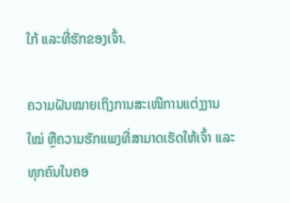ໃກ້ ແລະທີ່ຮັກຂອງເຈົ້າ.

ຄວາມຝັນໝາຍເຖິງການສະເໜີການແຕ່ງງານໃໝ່ ຫຼືຄວາມຮັກແພງທີ່ສາມາດເຮັດໃຫ້ເຈົ້າ ແລະທຸກຄົນໃນຄອ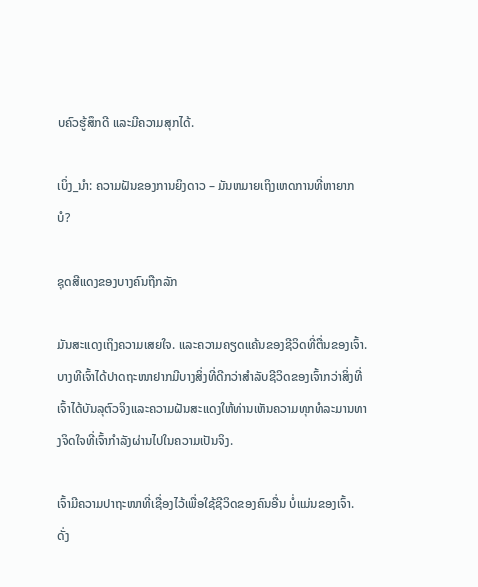ບຄົວຮູ້ສຶກດີ ແລະມີຄວາມສຸກໄດ້.

ເບິ່ງ_ນຳ: ຄວາມຝັນຂອງການຍິງດາວ – ມັນຫມາຍເຖິງເຫດການທີ່ຫາຍາກບໍ?

ຊຸດສີແດງຂອງບາງຄົນຖືກລັກ

ມັນສະແດງເຖິງຄວາມເສຍໃຈ. ແລະຄວາມຄຽດແຄ້ນຂອງຊີວິດທີ່ຕື່ນຂອງເຈົ້າ. ບາງທີເຈົ້າໄດ້ປາດຖະໜາຢາກມີບາງສິ່ງທີ່ດີກວ່າສຳລັບຊີວິດຂອງເຈົ້າກວ່າສິ່ງທີ່ເຈົ້າໄດ້ບັນລຸຕົວຈິງແລະຄວາມຝັນສະແດງໃຫ້ທ່ານເຫັນຄວາມທຸກທໍລະມານທາງຈິດໃຈທີ່ເຈົ້າກໍາລັງຜ່ານໄປໃນຄວາມເປັນຈິງ.

ເຈົ້າມີຄວາມປາຖະໜາທີ່ເຊື່ອງໄວ້ເພື່ອໃຊ້ຊີວິດຂອງຄົນອື່ນ ບໍ່ແມ່ນຂອງເຈົ້າ. ດັ່ງ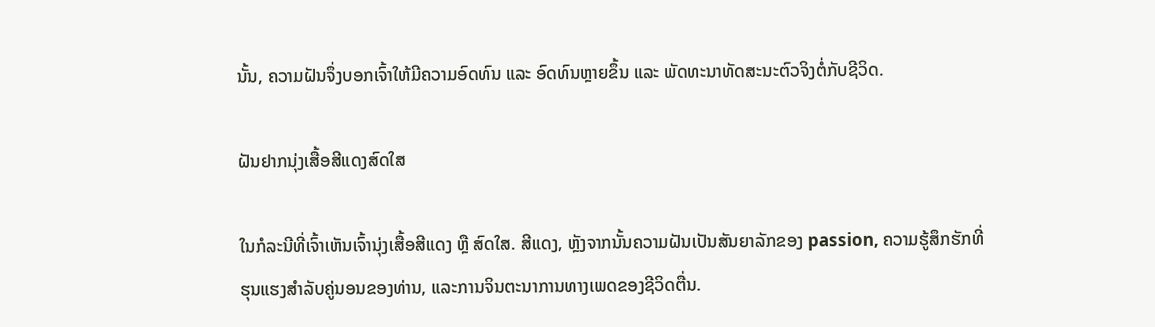ນັ້ນ, ຄວາມຝັນຈຶ່ງບອກເຈົ້າໃຫ້ມີຄວາມອົດທົນ ແລະ ອົດທົນຫຼາຍຂຶ້ນ ແລະ ພັດທະນາທັດສະນະຕົວຈິງຕໍ່ກັບຊີວິດ.

ຝັນຢາກນຸ່ງເສື້ອສີແດງສົດໃສ

ໃນກໍລະນີທີ່ເຈົ້າເຫັນເຈົ້ານຸ່ງເສື້ອສີແດງ ຫຼື ສົດໃສ. ສີແດງ, ຫຼັງຈາກນັ້ນຄວາມຝັນເປັນສັນຍາລັກຂອງ passion, ຄວາມຮູ້ສຶກຮັກທີ່ຮຸນແຮງສໍາລັບຄູ່ນອນຂອງທ່ານ, ແລະການຈິນຕະນາການທາງເພດຂອງຊີວິດຕື່ນ.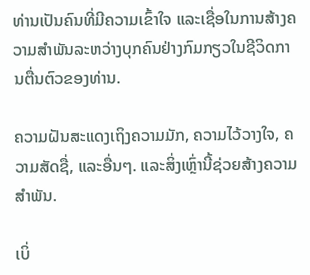ທ່ານເປັນຄົນທີ່ມີຄວາມເຂົ້າໃຈ ແລະເຊື່ອໃນການສ້າງຄວາມສຳພັນລະຫວ່າງບຸກຄົນຢ່າງກົມກຽວໃນຊີວິດການຕື່ນຕົວຂອງທ່ານ.

ຄວາມຝັນສະແດງເຖິງຄວາມມັກ, ຄວາມໄວ້ວາງໃຈ, ຄວາມສັດຊື່, ແລະອື່ນໆ. ແລະສິ່ງເຫຼົ່ານີ້ຊ່ວຍສ້າງຄວາມສໍາພັນ.

ເບິ່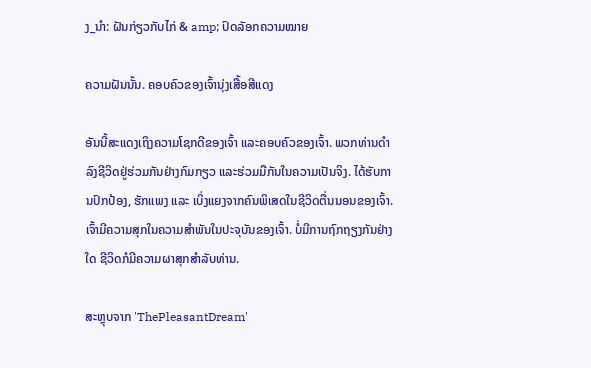ງ_ນຳ: ຝັນກ່ຽວກັບໄກ່ & amp; ປົດລັອກຄວາມໝາຍ

ຄວາມຝັນນັ້ນ. ຄອບຄົວຂອງເຈົ້ານຸ່ງເສື້ອສີແດງ

ອັນນີ້ສະແດງເຖິງຄວາມໂຊກດີຂອງເຈົ້າ ແລະຄອບຄົວຂອງເຈົ້າ. ພວກທ່ານດຳລົງຊີວິດຢູ່ຮ່ວມກັນຢ່າງກົມກຽວ ແລະຮ່ວມມືກັນໃນຄວາມເປັນຈິງ. ໄດ້ຮັບການປົກປ້ອງ, ຮັກແພງ ແລະ ເບິ່ງແຍງຈາກຄົນພິເສດໃນຊີວິດຕື່ນນອນຂອງເຈົ້າ. ເຈົ້າມີຄວາມສຸກໃນຄວາມສໍາພັນໃນປະຈຸບັນຂອງເຈົ້າ. ບໍ່ມີການຖົກຖຽງກັນຢ່າງໃດ ຊີວິດກໍມີຄວາມຜາສຸກສໍາລັບທ່ານ.

ສະຫຼຸບຈາກ 'ThePleasantDream'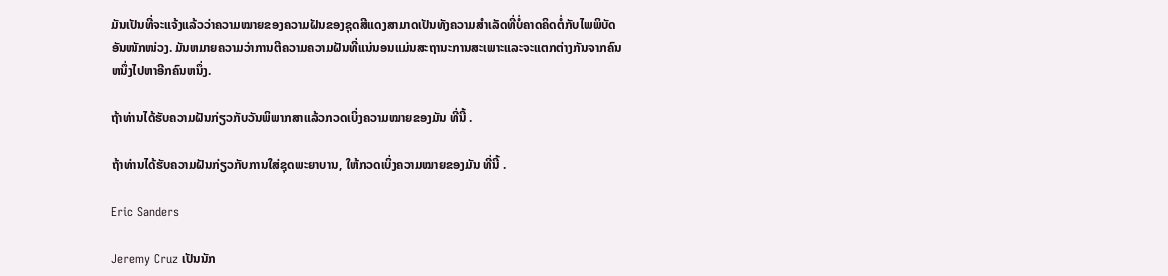ມັນເປັນທີ່ຈະແຈ້ງແລ້ວວ່າຄວາມໝາຍຂອງຄວາມຝັນຂອງຊຸດສີແດງສາມາດເປັນທັງຄວາມສຳເລັດທີ່ບໍ່ຄາດຄິດຕໍ່ກັບໄພພິບັດອັນໜັກໜ່ວງ. ມັນຫມາຍຄວາມວ່າການຕີຄວາມຄວາມຝັນທີ່ແນ່ນອນແມ່ນສະຖານະການສະເພາະແລະຈະແຕກຕ່າງກັນຈາກຄົນຫນຶ່ງໄປຫາອີກຄົນຫນຶ່ງ.

ຖ້າທ່ານໄດ້ຮັບຄວາມຝັນກ່ຽວກັບວັນພິພາກສາແລ້ວກວດເບິ່ງຄວາມໝາຍຂອງມັນ ທີ່ນີ້ .

ຖ້າທ່ານໄດ້ຮັບຄວາມຝັນກ່ຽວກັບການໃສ່ຊຸດພະຍາບານ, ໃຫ້ກວດເບິ່ງຄວາມໝາຍຂອງມັນ ທີ່ນີ້ .

Eric Sanders

Jeremy Cruz ເປັນນັກ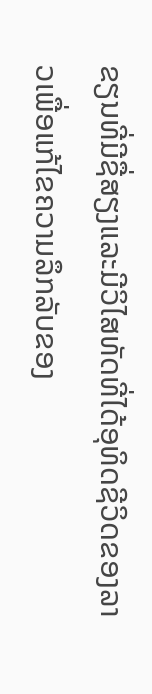ຂຽນທີ່ມີຊື່ສຽງແລະມີວິໄສທັດທີ່ໄດ້ອຸທິດຊີວິດຂອງລາວເພື່ອແກ້ໄຂຄວາມລຶກລັບຂອງ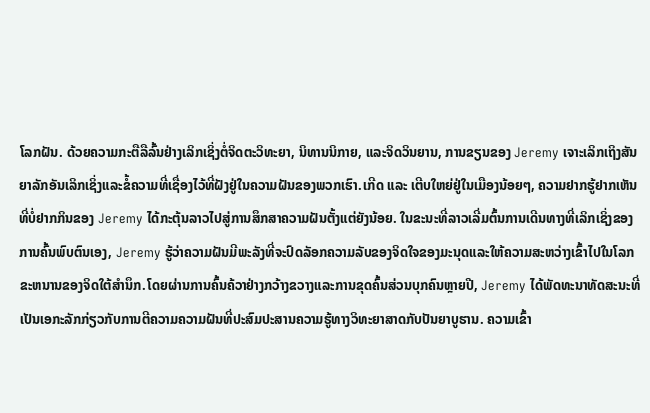ໂລກຝັນ. ດ້ວຍຄວາມກະຕືລືລົ້ນຢ່າງເລິກເຊິ່ງຕໍ່ຈິດຕະວິທະຍາ, ນິທານນິກາຍ, ແລະຈິດວິນຍານ, ການຂຽນຂອງ Jeremy ເຈາະເລິກເຖິງສັນຍາລັກອັນເລິກເຊິ່ງແລະຂໍ້ຄວາມທີ່ເຊື່ອງໄວ້ທີ່ຝັງຢູ່ໃນຄວາມຝັນຂອງພວກເຮົາ.ເກີດ ແລະ ເຕີບໃຫຍ່ຢູ່ໃນເມືອງນ້ອຍໆ, ຄວາມຢາກຮູ້ຢາກເຫັນທີ່ບໍ່ຢາກກິນຂອງ Jeremy ໄດ້ກະຕຸ້ນລາວໄປສູ່ການສຶກສາຄວາມຝັນຕັ້ງແຕ່ຍັງນ້ອຍ. ໃນຂະນະທີ່ລາວເລີ່ມຕົ້ນການເດີນທາງທີ່ເລິກເຊິ່ງຂອງການຄົ້ນພົບຕົນເອງ, Jeremy ຮູ້ວ່າຄວາມຝັນມີພະລັງທີ່ຈະປົດລັອກຄວາມລັບຂອງຈິດໃຈຂອງມະນຸດແລະໃຫ້ຄວາມສະຫວ່າງເຂົ້າໄປໃນໂລກຂະຫນານຂອງຈິດໃຕ້ສໍານຶກ.ໂດຍຜ່ານການຄົ້ນຄ້ວາຢ່າງກວ້າງຂວາງແລະການຂຸດຄົ້ນສ່ວນບຸກຄົນຫຼາຍປີ, Jeremy ໄດ້ພັດທະນາທັດສະນະທີ່ເປັນເອກະລັກກ່ຽວກັບການຕີຄວາມຄວາມຝັນທີ່ປະສົມປະສານຄວາມຮູ້ທາງວິທະຍາສາດກັບປັນຍາບູຮານ. ຄວາມເຂົ້າ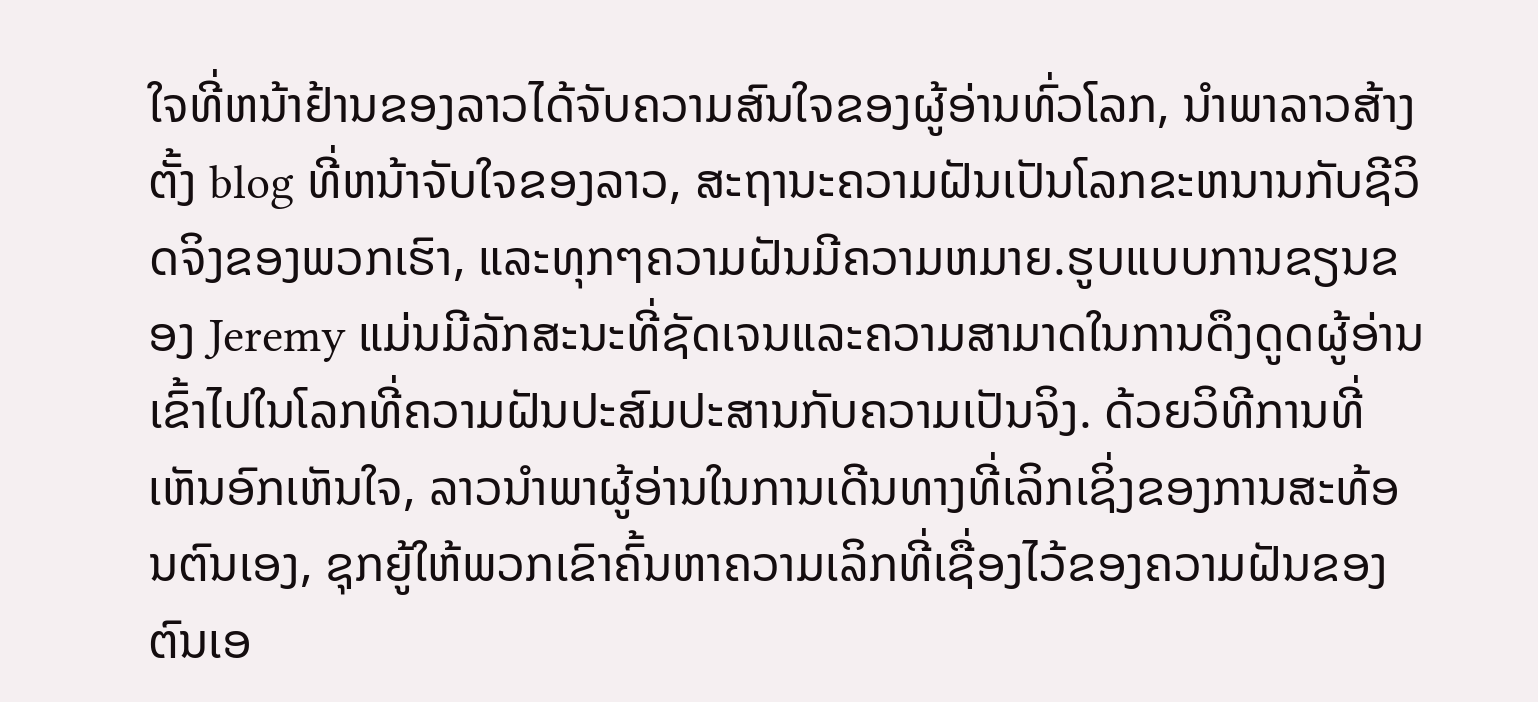ໃຈທີ່ຫນ້າຢ້ານຂອງລາວໄດ້ຈັບຄວາມສົນໃຈຂອງຜູ້ອ່ານທົ່ວໂລກ, ນໍາພາລາວສ້າງຕັ້ງ blog ທີ່ຫນ້າຈັບໃຈຂອງລາວ, ສະຖານະຄວາມຝັນເປັນໂລກຂະຫນານກັບຊີວິດຈິງຂອງພວກເຮົາ, ແລະທຸກໆຄວາມຝັນມີຄວາມຫມາຍ.ຮູບແບບການຂຽນຂອງ Jeremy ແມ່ນມີລັກສະນະທີ່ຊັດເຈນແລະຄວາມສາມາດໃນການດຶງດູດຜູ້ອ່ານເຂົ້າໄປໃນໂລກທີ່ຄວາມຝັນປະສົມປະສານກັບຄວາມເປັນຈິງ. ດ້ວຍວິທີການທີ່ເຫັນອົກເຫັນໃຈ, ລາວນໍາພາຜູ້ອ່ານໃນການເດີນທາງທີ່ເລິກເຊິ່ງຂອງການສະທ້ອນຕົນເອງ, ຊຸກຍູ້ໃຫ້ພວກເຂົາຄົ້ນຫາຄວາມເລິກທີ່ເຊື່ອງໄວ້ຂອງຄວາມຝັນຂອງຕົນເອ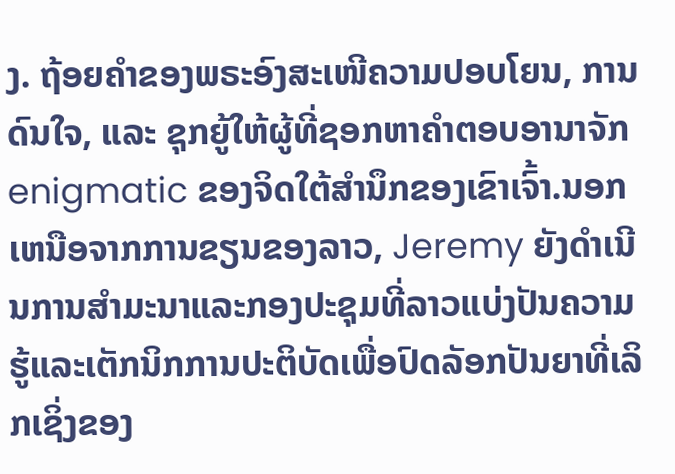ງ. ຖ້ອຍຄຳຂອງພຣະອົງສະເໜີຄວາມປອບໂຍນ, ການດົນໃຈ, ແລະ ຊຸກຍູ້ໃຫ້ຜູ້ທີ່ຊອກຫາຄຳຕອບອານາຈັກ enigmatic ຂອງຈິດໃຕ້ສໍານຶກຂອງເຂົາເຈົ້າ.ນອກເຫນືອຈາກການຂຽນຂອງລາວ, Jeremy ຍັງດໍາເນີນການສໍາມະນາແລະກອງປະຊຸມທີ່ລາວແບ່ງປັນຄວາມຮູ້ແລະເຕັກນິກການປະຕິບັດເພື່ອປົດລັອກປັນຍາທີ່ເລິກເຊິ່ງຂອງ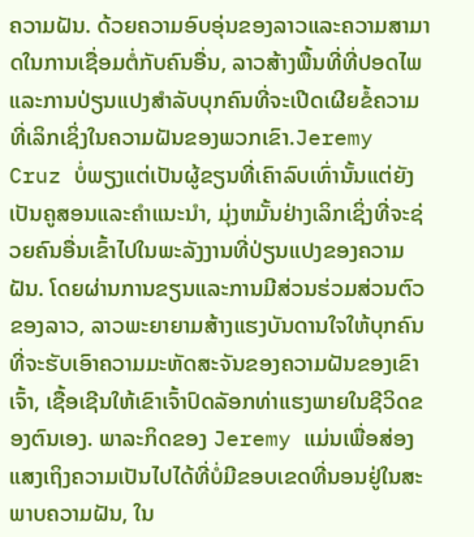ຄວາມຝັນ. ດ້ວຍຄວາມອົບອຸ່ນຂອງລາວແລະຄວາມສາມາດໃນການເຊື່ອມຕໍ່ກັບຄົນອື່ນ, ລາວສ້າງພື້ນທີ່ທີ່ປອດໄພແລະການປ່ຽນແປງສໍາລັບບຸກຄົນທີ່ຈະເປີດເຜີຍຂໍ້ຄວາມທີ່ເລິກເຊິ່ງໃນຄວາມຝັນຂອງພວກເຂົາ.Jeremy Cruz ບໍ່ພຽງແຕ່ເປັນຜູ້ຂຽນທີ່ເຄົາລົບເທົ່ານັ້ນແຕ່ຍັງເປັນຄູສອນແລະຄໍາແນະນໍາ, ມຸ່ງຫມັ້ນຢ່າງເລິກເຊິ່ງທີ່ຈະຊ່ວຍຄົນອື່ນເຂົ້າໄປໃນພະລັງງານທີ່ປ່ຽນແປງຂອງຄວາມຝັນ. ໂດຍຜ່ານການຂຽນແລະການມີສ່ວນຮ່ວມສ່ວນຕົວຂອງລາວ, ລາວພະຍາຍາມສ້າງແຮງບັນດານໃຈໃຫ້ບຸກຄົນທີ່ຈະຮັບເອົາຄວາມມະຫັດສະຈັນຂອງຄວາມຝັນຂອງເຂົາເຈົ້າ, ເຊື້ອເຊີນໃຫ້ເຂົາເຈົ້າປົດລັອກທ່າແຮງພາຍໃນຊີວິດຂອງຕົນເອງ. ພາລະກິດຂອງ Jeremy ແມ່ນເພື່ອສ່ອງແສງເຖິງຄວາມເປັນໄປໄດ້ທີ່ບໍ່ມີຂອບເຂດທີ່ນອນຢູ່ໃນສະພາບຄວາມຝັນ, ໃນ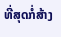ທີ່ສຸດກໍ່ສ້າງ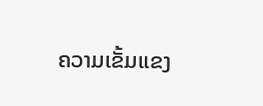ຄວາມເຂັ້ມແຂງ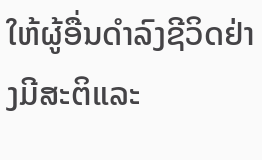ໃຫ້ຜູ້ອື່ນດໍາລົງຊີວິດຢ່າງມີສະຕິແລະ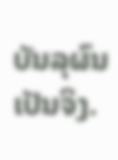ບັນລຸຜົນເປັນຈິງ.